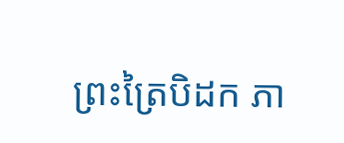ព្រះត្រៃបិដក ភា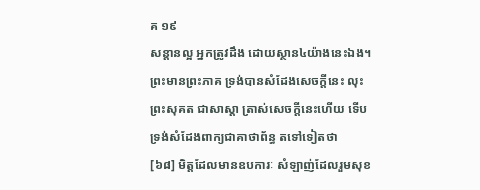គ ១៩
សន្តានល្អ អ្នកត្រូវដឹង ដោយស្ថាន៤យ៉ាងនេះឯង។ ព្រះមានព្រះភាគ ទ្រង់បានសំដែងសេចក្តីនេះ លុះព្រះសុគត ជាសាស្តា ត្រាស់សេចក្តីនេះហើយ ទើបទ្រង់សំដែងពាក្យជាគាថាព័ន្ធ តទៅទៀតថា
[៦៨] មិត្តដែលមានឧបការៈ សំឡាញ់ដែលរួមសុខ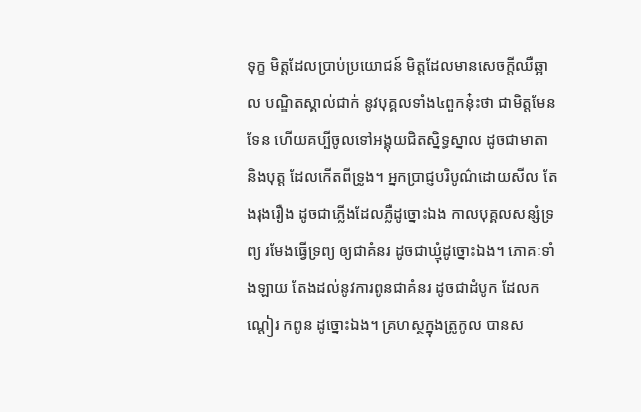ទុក្ខ មិត្តដែលប្រាប់ប្រយោជន៍ មិត្តដែលមានសេចក្តីឈឺឆ្អាល បណ្ឌិតស្គាល់ជាក់ នូវបុគ្គលទាំង៤ពួកនុ៎ះថា ជាមិត្តមែនទែន ហើយគប្បីចូលទៅអង្គុយជិតស្និទ្ធស្នាល ដូចជាមាតា និងបុត្ត ដែលកើតពីទ្រូង។ អ្នកប្រាជ្ញបរិបូណ៌ដោយសីល តែងរុងរឿង ដូចជាភ្លើងដែលភ្លឺដូច្នោះឯង កាលបុគ្គលសន្សំទ្រព្យ រមែងធ្វើទ្រព្យ ឲ្យជាគំនរ ដូចជាឃ្មុំដូច្នោះឯង។ ភោគៈទាំងឡាយ តែងដល់នូវការពូនជាគំនរ ដូចជាដំបូក ដែលកណ្តៀរ កពូន ដូច្នោះឯង។ គ្រហស្ថក្នុងត្រូកូល បានស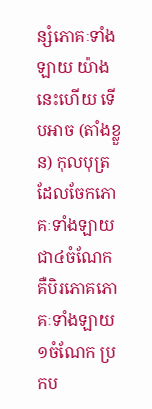ន្សំភោគៈទាំងឡាយ យ៉ាងនេះហើយ ទើបអាច (តាំងខ្លួន) កុលបុត្រដែលចែកភោគៈទាំងឡាយជា៤ចំណែក គឺបិរភោគភោគៈទាំងឡាយ១ចំណែក ប្រកប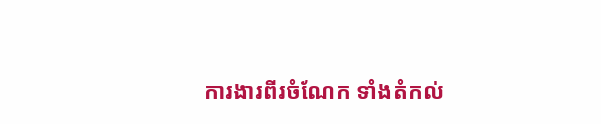ការងារពីរចំណែក ទាំងតំកល់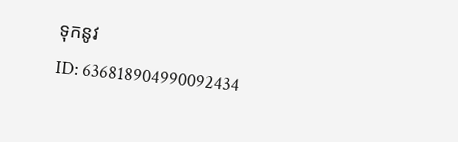ទុកនូវ
ID: 636818904990092434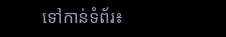ទៅកាន់ទំព័រ៖